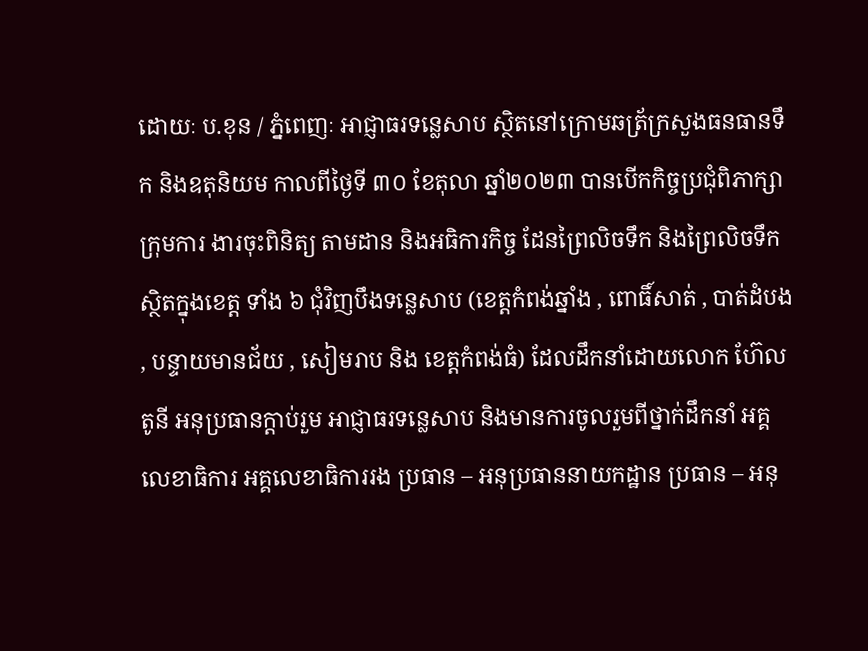ដោយៈ ប.ខុន / ភ្នំពេញៈ អាជ្ញាធរទន្លេសាប ស្ថិតនៅក្រោមឆត្រ័ក្រសួងធនធានទឹក និងឧតុនិយម កាលពីថ្ងៃទី ៣០ ខែតុលា ឆ្នាំ២០២៣ បានបើកកិច្ចប្រជុំពិភាក្សាក្រុមការ ងារចុះពិនិត្យ តាមដាន និងអធិការកិច្ច ដែនព្រៃលិចទឹក និងព្រៃលិចទឹក ស្ថិតក្នុងខេត្ត ទាំង ៦ ជុំវិញបឹងទន្លេសាប (ខេត្តកំពង់ឆ្នាំង , ពោធិ៍សាត់ , បាត់ដំបង , បន្ទាយមានជ័យ , សៀមរាប និង ខេត្តកំពង់ធំ) ដែលដឹកនាំដោយលោក ហ៊ែល តូនី អនុប្រធានក្តាប់រួម អាជ្ញាធរទន្លេសាប និងមានការចូលរួមពីថ្នាក់ដឹកនាំ អគ្គលេខាធិការ អគ្គលេខាធិការរង ប្រធាន – អនុប្រធាននាយកដ្ឋាន ប្រធាន – អនុ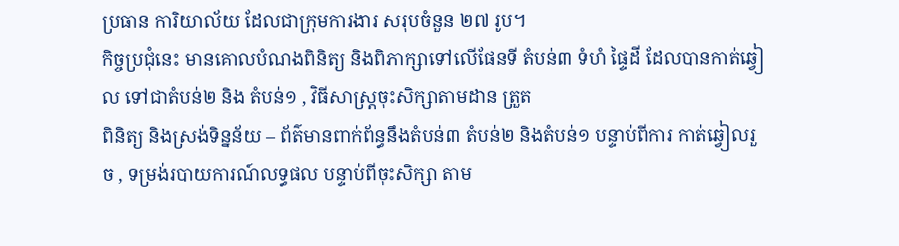ប្រធាន ការិយាល័យ ដែលជាក្រុមការងារ សរុបចំនួន ២៧ រូប។
កិច្ចប្រជុំនេះ មានគោលបំណងពិនិត្យ និងពិភាក្សាទៅលើផែនទី តំបន់៣ ទំហំ ផ្ទៃដី ដែលបានកាត់ឆ្វៀល ទៅជាតំបន់២ និង តំបន់១ , វិធីសាស្ត្រចុះសិក្សាតាមដាន ត្រួត
ពិនិត្យ និងស្រង់ទិន្នន័យ – ព័ត៌មានពាក់ព័ន្ធនឹងតំបន់៣ តំបន់២ និងតំបន់១ បន្ទាប់ពីការ កាត់ឆ្វៀលរួច , ទម្រង់របាយការណ៍លទ្ធផល បន្ទាប់ពីចុះសិក្សា តាម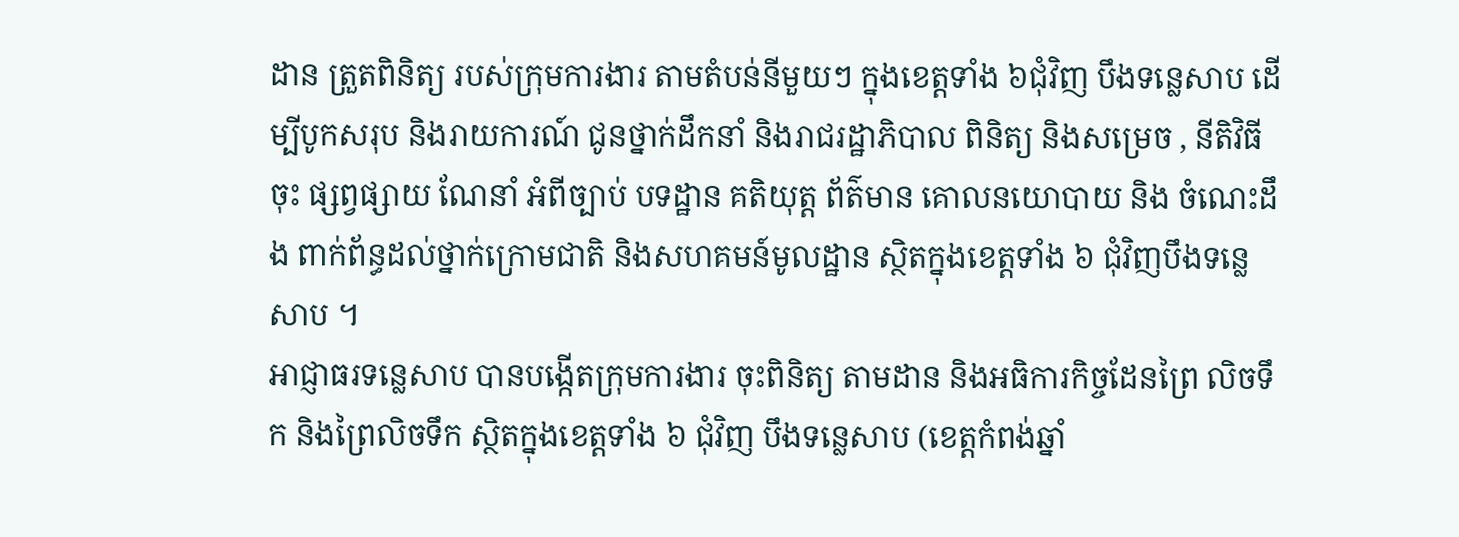ដាន ត្រួតពិនិត្យ របស់ក្រុមការងារ តាមតំបន់នីមួយៗ ក្នុងខេត្តទាំង ៦ជុំវិញ បឹងទន្លេសាប ដើម្បីបូកសរុប និងរាយការណ៍ ជូនថ្នាក់ដឹកនាំ និងរាជរដ្ឋាភិបាល ពិនិត្យ និងសម្រេច , នីតិវិធីចុះ ផ្សព្វផ្សាយ ណែនាំ អំពីច្បាប់ បទដ្ឋាន គតិយុត្ត ព័ត៌មាន គោលនយោបាយ និង ចំណេះដឹង ពាក់ព័ន្ធដល់ថ្នាក់ក្រោមជាតិ និងសហគមន៍មូលដ្ឋាន ស្ថិតក្នុងខេត្តទាំង ៦ ជុំវិញបឹងទន្លេសាប ។
អាជ្ញាធរទន្លេសាប បានបង្កើតក្រុមការងារ ចុះពិនិត្យ តាមដាន និងអធិការកិច្ចដែនព្រៃ លិចទឹក និងព្រៃលិចទឹក ស្ថិតក្នុងខេត្តទាំង ៦ ជុំវិញ បឹងទន្លេសាប (ខេត្តកំពង់ឆ្នាំ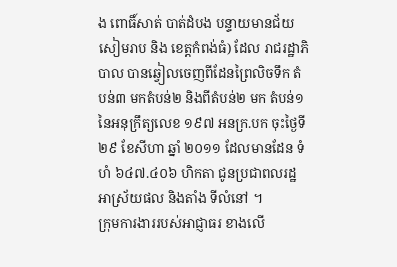ង ពោធិ៍សាត់ បាត់ដំបង បន្ទាយមានជ័យ សៀមរាប និង ខេត្តកំពង់ធំ) ដែល រាជរដ្ឋាភិបាល បានឆ្វៀលចេញពីដែនព្រៃលិចទឹក តំបន់៣ មកតំបន់២ និងពីតំបន់២ មក តំបន់១ នៃអនុក្រឹត្យលេខ ១៩៧ អនក្រ.បក ចុះថ្ងៃទី ២៩ ខែសីហា ឆ្នាំ ២០១១ ដែលមានដែន ទំហំ ៦៤៧.៤០៦ ហិកតា ជូនប្រជាពលរដ្ឋ អាស្រ័យផល និងតាំង ទីលំនៅ ។
ក្រុមការងាររបស់អាជ្ញាធរ ខាងលើ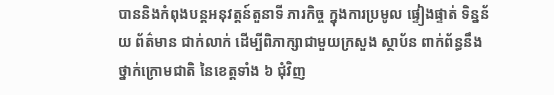បាននិងកំពុងបន្តអនុវត្តន៍តួនាទី ភារកិច្ច ក្នុងការប្រមូល ផ្ទៀងផ្ទាត់ ទិន្នន័យ ព័ត៌មាន ជាក់លាក់ ដើម្បីពិភាក្សាជាមួយក្រសួង ស្ថាប័ន ពាក់ព័ន្ធនឹងថ្នាក់ក្រោមជាតិ នៃខេត្តទាំង ៦ ជុំវិញ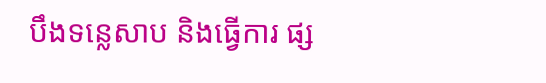បឹងទន្លេសាប និងធ្វើការ ផ្ស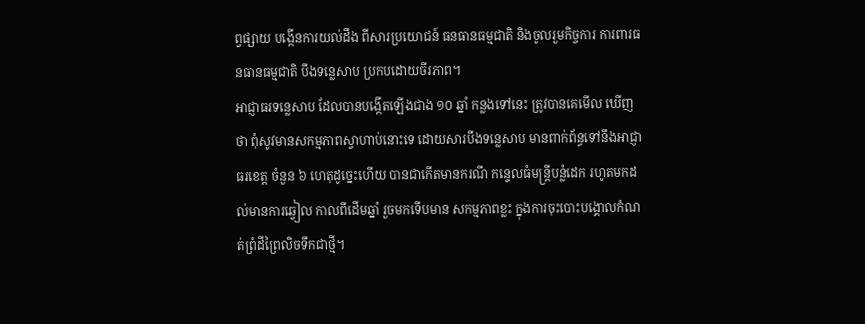ព្វផ្សាយ បង្កើនការយល់ដឹង ពីសារប្រយោជន៍ ធនធានធម្មជាតិ និងចូលរួមកិច្ចការ ការពារធនធានធម្មជាតិ បឹងទន្លេសាប ប្រកបដោយចីរភាព។
អាជ្ញាធរទន្លេសាប ដែលបានបង្កើតឡើងជាង ១០ ឆ្នាំ កន្លងទៅនេះ ត្រូវបានគេមើល ឃើញថា ពុំសូវមានសកម្មភាពស្វាហាប់នោះទេ ដោយសារបឹងទន្លេសាប មានពាក់ព័ន្ធទៅនឹងអាជ្ញាធរខេត្ត ចំនួន ៦ ហេតុដូច្នេះហើយ បានជាកើតមានករណី កន្ទេលធំមន្ត្រីបន្លំដេក រហូតមកដល់មានការឆ្វៀល កាលពីដើមឆ្នាំ រួចមកទើបមាន សកម្មភាពខ្លះ ក្នុងការចុះបោះបង្គោលកំណត់ព្រំដីព្រៃលិចទឹកជាថ្មី។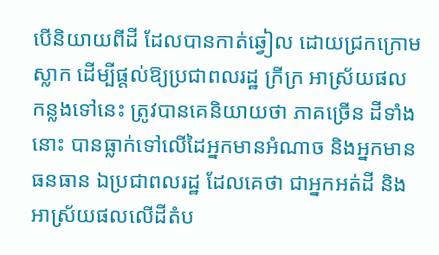បើនិយាយពីដី ដែលបានកាត់ឆ្វៀល ដោយជ្រកក្រោមស្លាក ដើម្បីផ្តល់ឱ្យប្រជាពលរដ្ឋ ក្រីក្រ អាស្រ័យផល កន្លងទៅនេះ ត្រូវបានគេនិយាយថា ភាគច្រើន ដីទាំងនោះ បានធ្លាក់ទៅលើដៃអ្នកមានអំណាច និងអ្នកមានធនធាន ឯប្រជាពលរដ្ឋ ដែលគេថា ជាអ្នកអត់ដី និងអាស្រ័យផលលើដីតំប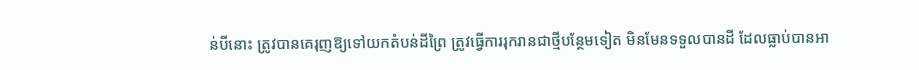ន់បីនោះ ត្រូវបានគេរុញឱ្យទៅយកតំបន់ដីព្រៃ ត្រូវធ្វើការរុករានជាថ្មីបន្ថែមទៀត មិនមែនទទួលបានដី ដែលធ្លាប់បានអា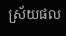ស្រ័យផល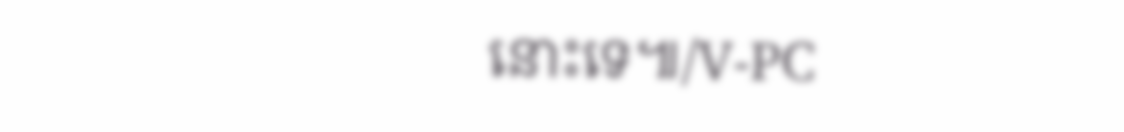នោះទេ៕/V-PC